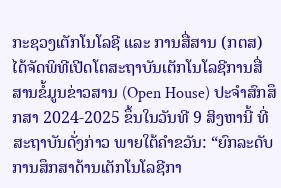ກະຊວງເຕັກໂນໂລຊີ ແລະ ການສື່ສານ (ກຕສ) ໄດ້ຈັດພິທີເປີດໂຕສະຖາບັນເຕັກໂນໂລຊີການສື່ສານຂໍ້ມູນຂ່າວສານ (Open House) ປະຈຳສົກສຶກສາ 2024-2025 ຂຶ້ນໃນວັນທີ 9 ສິງຫານີ້ ທີ່ສະຖາບັນດັ່ງກ່າວ ພາຍໃຕ້ຄຳຂວັນ: “ຍົກລະດັບການສຶກສາດ້ານເຕັກໂນໂລຊີກາ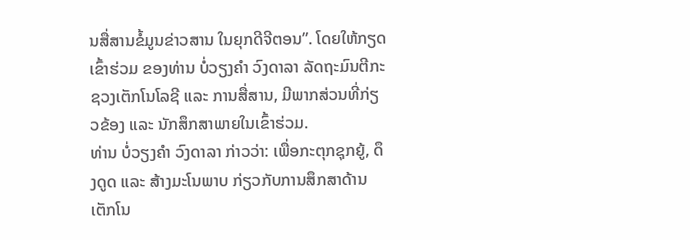ນສື່ສານຂໍ້ມູນຂ່າວສານ ໃນຍຸກດີຈີຕອນ”. ໂດຍໃຫ້ກຽດເຂົ້າຮ່ວມ ຂອງທ່ານ ບໍ່ວຽງຄໍາ ວົງດາລາ ລັດຖະມົນຕີກະຊວງເຕັກໂນໂລຊີ ແລະ ການສື່ສານ, ມີພາກສ່ວນທີ່ກ່ຽວຂ້ອງ ແລະ ນັກສຶກສາພາຍໃນເຂົ້າຮ່ວມ.
ທ່ານ ບໍ່ວຽງຄໍາ ວົງດາລາ ກ່າວວ່າ: ເພື່ອກະຕຸກຊຸກຍູ້, ດຶງດູດ ແລະ ສ້າງມະໂນພາບ ກ່ຽວກັບການສຶກສາດ້ານເຕັກໂນ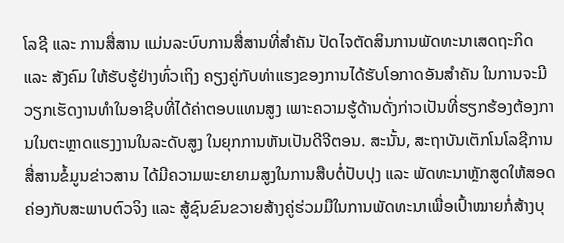ໂລຊີ ແລະ ການສື່ສານ ແມ່ນລະບົບການສື່ສານທີ່ສໍາຄັນ ປັດໄຈຕັດສິນການພັດທະນາເສດຖະກິດ ແລະ ສັງຄົມ ໃຫ້ຮັບຮູ້ຢ່າງທົ່ວເຖິງ ຄຽງຄູ່ກັບທ່າແຮງຂອງການໄດ້ຮັບໂອກາດອັນສໍາຄັນ ໃນການຈະມີວຽກເຮັດງານທໍາໃນອາຊີບທີ່ໄດ້ຄ່າຕອບແທນສູງ ເພາະຄວາມຮູ້ດ້ານດັ່ງກ່າວເປັນທີ່ຮຽກຮ້ອງຕ້ອງການໃນຕະຫຼາດແຮງງານໃນລະດັບສູງ ໃນຍຸກການຫັນເປັນດີຈີຕອນ. ສະນັ້ນ, ສະຖາບັນເຕັກໂນໂລຊີການສື່ສານຂໍ້ມູນຂ່າວສານ ໄດ້ມີຄວາມພະຍາຍາມສູງໃນການສືບຕໍ່ປັບປຸງ ແລະ ພັດທະນາຫຼັກສູດໃຫ້ສອດຄ່ອງກັບສະພາບຕົວຈິງ ແລະ ສູ້ຊົນຂົນຂວາຍສ້າງຄູ່ຮ່ວມມືໃນການພັດທະນາເພື່ອເປົ້າໝາຍກໍ່ສ້າງບຸ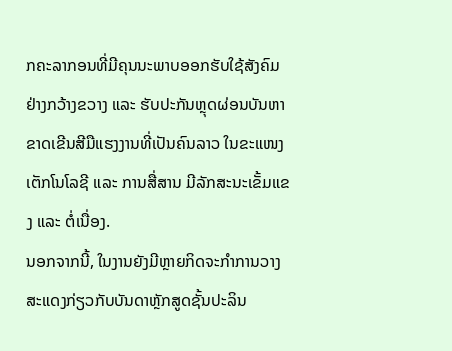ກຄະລາກອນທີ່ມີຄຸນນະພາບອອກຮັບໃຊ້ສັງຄົມຢ່າງກວ້າງຂວາງ ແລະ ຮັບປະກັນຫຼຸດຜ່ອນບັນຫາຂາດເຂີນສີມືແຮງງານທີ່ເປັນຄົນລາວ ໃນຂະແໜງເຕັກໂນໂລຊີ ແລະ ການສື່ສານ ມີລັກສະນະເຂັ້ມແຂງ ແລະ ຕໍ່ເນື່ອງ.
ນອກຈາກນີ້, ໃນງານຍັງມີຫຼາຍກິດຈະກໍາການວາງສະແດງກ່ຽວກັບບັນດາຫຼັກສູດຊັ້ນປະລິນ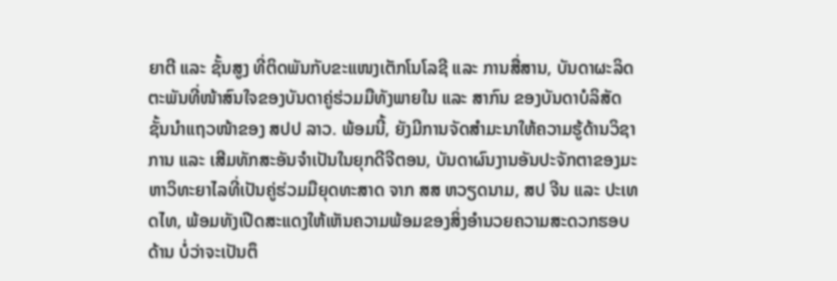ຍາຕີ ແລະ ຊັ້ນສູງ ທີ່ຕິດພັນກັບຂະແໜງເຕັກໂນໂລຊີ ແລະ ການສື່ສານ, ບັນດາຜະລິດຕະພັນທີ່ໜ້າສົນໃຈຂອງບັນດາຄູ່ຮ່ວມມືທັງພາຍໃນ ແລະ ສາກົນ ຂອງບັນດາບໍລິສັດຊັ້ນນໍາແຖວໜ້າຂອງ ສປປ ລາວ. ພ້ອມນີ້, ຍັງມີການຈັດສໍາມະນາໃຫ້ຄວາມຮູ້ດ້ານວິຊາການ ແລະ ເສີມທັກສະອັນຈໍາເປັນໃນຍຸກດີຈີຕອນ, ບັນດາຜົນງານອັນປະຈັກຕາຂອງມະຫາວິທະຍາໄລທີ່ເປັນຄູ່ຮ່ວມມືຍຸດທະສາດ ຈາກ ສສ ຫວຽດນາມ, ສປ ຈີນ ແລະ ປະເທດໄທ, ພ້ອມທັງເປີດສະແດງໃຫ້ເຫັນຄວາມພ້ອມຂອງສິ່ງອໍານວຍຄວາມສະດວກຮອບດ້ານ ບໍ່ວ່າຈະເປັນຕຶ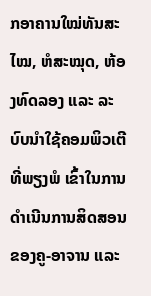ກອາຄານໃໝ່ທັນສະໄໝ, ຫໍສະໝຸດ, ຫ້ອງທົດລອງ ແລະ ລະບົບນໍາໃຊ້ຄອມພິວເຕີທີ່ພຽງພໍ ເຂົ້າໃນການດໍາເນີນການສິດສອນຂອງຄູ-ອາຈານ ແລະ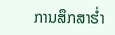ການສຶກສາຮໍ່າ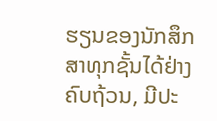ຮຽນຂອງນັກສຶກສາທຸກຊັ້ນໄດ້ຢ່າງຄົບຖ້ວນ, ມີປະ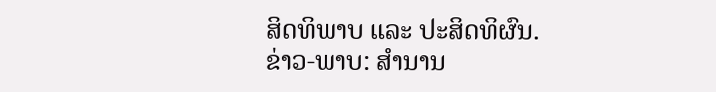ສິດທິພາບ ແລະ ປະສິດທິຜົນ.
ຂ່າວ-ພາບ: ສຳນານ